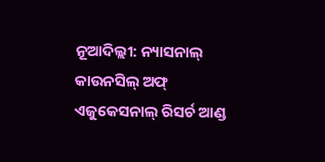ନୂଆଦିଲ୍ଲୀ: ନ୍ୟାସନାଲ୍ କାଉନସିଲ୍ ଅଫ୍ ଏଜୁକେସନାଲ୍ ରିସର୍ଚ ଆଣ୍ଡ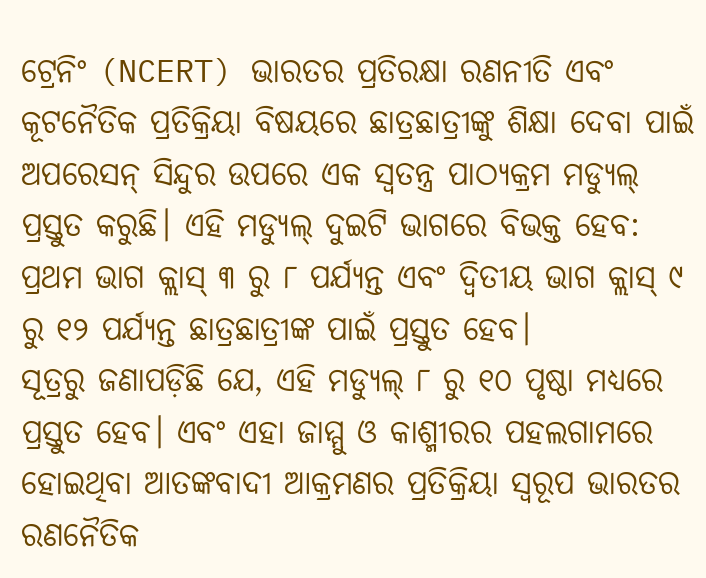ଟ୍ରେନିଂ (NCERT) ଭାରତର ପ୍ରତିରକ୍ଷା ରଣନୀତି ଏବଂ କୂଟନୈତିକ ପ୍ରତିକ୍ରିୟା ବିଷୟରେ ଛାତ୍ରଛାତ୍ରୀଙ୍କୁ ଶିକ୍ଷା ଦେବା ପାଇଁ ଅପରେସନ୍ ସିନ୍ଦୁର ଉପରେ ଏକ ସ୍ୱତନ୍ତ୍ର ପାଠ୍ୟକ୍ରମ ମଡ୍ୟୁଲ୍ ପ୍ରସ୍ତୁତ କରୁଛି। ଏହି ମଡ୍ୟୁଲ୍ ଦୁଇଟି ଭାଗରେ ବିଭକ୍ତ ହେବ: ପ୍ରଥମ ଭାଗ କ୍ଲାସ୍ ୩ ରୁ ୮ ପର୍ଯ୍ୟନ୍ତ ଏବଂ ଦ୍ୱିତୀୟ ଭାଗ କ୍ଲାସ୍ ୯ ରୁ ୧୨ ପର୍ଯ୍ୟନ୍ତ ଛାତ୍ରଛାତ୍ରୀଙ୍କ ପାଇଁ ପ୍ରସ୍ତୁତ ହେବ।
ସୂତ୍ରରୁ ଜଣାପଡ଼ିଛି ଯେ, ଏହି ମଡ୍ୟୁଲ୍ ୮ ରୁ ୧୦ ପୃଷ୍ଠା ମଧ୍ୟରେ ପ୍ରସ୍ତୁତ ହେବ। ଏବଂ ଏହା ଜାମ୍ମୁ ଓ କାଶ୍ମୀରର ପହଲଗାମରେ ହୋଇଥିବା ଆତଙ୍କବାଦୀ ଆକ୍ରମଣର ପ୍ରତିକ୍ରିୟା ସ୍ୱରୂପ ଭାରତର ରଣନୈତିକ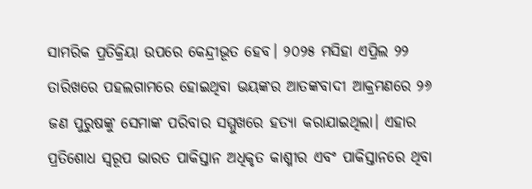ସାମରିକ ପ୍ରତିକ୍ରିୟା ଉପରେ କେନ୍ଦ୍ରୀଭୂତ ହେବ। ୨୦୨୫ ମସିହା ଏପ୍ରିଲ ୨୨ ତାରିଖରେ ପହଲଗାମରେ ହୋଇଥିବା ଭୟଙ୍କର ଆତଙ୍କବାଦୀ ଆକ୍ରମଣରେ ୨୬ ଜଣ ପୁରୁଷଙ୍କୁ ସେମାଙ୍କ ପରିବାର ସମ୍ମୁଖରେ ହତ୍ୟା କରାଯାଇଥିଲା। ଏହାର ପ୍ରତିଶୋଧ ସ୍ୱରୂପ ଭାରତ ପାକିସ୍ତାନ ଅଧିକୃତ କାଶ୍ମୀର ଏବଂ ପାକିସ୍ତାନରେ ଥିବା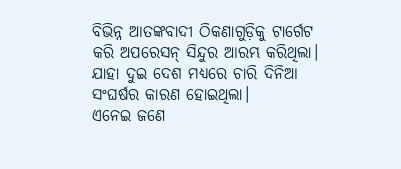ବିଭିନ୍ନ ଆତଙ୍କବାଦୀ ଠିକଣାଗୁଡ଼ିକୁ ଟାର୍ଗେଟ କରି ଅପରେସନ୍ ସିନ୍ଦୁର ଆରମ୍ଭ କରିଥିଲା। ଯାହା ଦୁଇ ଦେଶ ମଧ୍ୟରେ ଚାରି ଦିନିଆ ସଂଘର୍ଷର କାରଣ ହୋଇଥିଲା।
ଏନେଇ ଜଣେ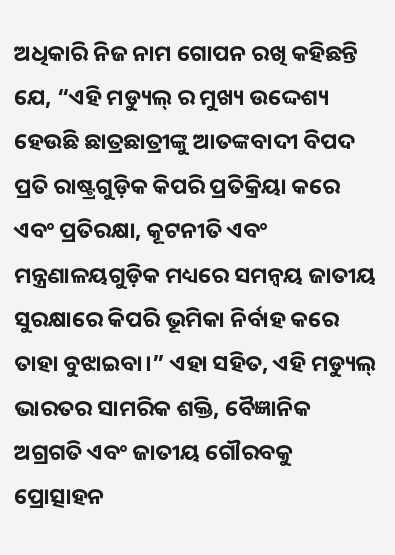ଅଧିକାରି ନିଜ ନାମ ଗୋପନ ରଖି କହିଛନ୍ତି ଯେ, “ଏହି ମଡ୍ୟୁଲ୍ ର ମୁଖ୍ୟ ଉଦ୍ଦେଶ୍ୟ ହେଉଛି ଛାତ୍ରଛାତ୍ରୀଙ୍କୁ ଆତଙ୍କବାଦୀ ବିପଦ ପ୍ରତି ରାଷ୍ଟ୍ରଗୁଡ଼ିକ କିପରି ପ୍ରତିକ୍ରିୟା କରେ ଏବଂ ପ୍ରତିରକ୍ଷା, କୂଟନୀତି ଏବଂ ମନ୍ତ୍ରଣାଳୟଗୁଡ଼ିକ ମଧ୍ୟରେ ସମନ୍ୱୟ ଜାତୀୟ ସୁରକ୍ଷାରେ କିପରି ଭୂମିକା ନିର୍ବାହ କରେ ତାହା ବୁଝାଇବା।” ଏହା ସହିତ, ଏହି ମଡ୍ୟୁଲ୍ ଭାରତର ସାମରିକ ଶକ୍ତି, ବୈଜ୍ଞାନିକ ଅଗ୍ରଗତି ଏବଂ ଜାତୀୟ ଗୌରବକୁ ପ୍ରୋତ୍ସାହନ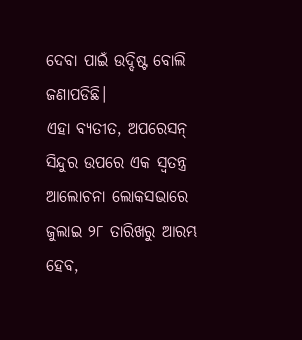ଦେବା ପାଇଁ ଉଦ୍ଦିଷ୍ଟ ବୋଲି ଜଣାପଡିଛି।
ଏହା ବ୍ୟତୀତ, ଅପରେସନ୍ ସିନ୍ଦୁର ଉପରେ ଏକ ସ୍ୱତନ୍ତ୍ର ଆଲୋଚନା ଲୋକସଭାରେ ଜୁଲାଇ ୨୮ ତାରିଖରୁ ଆରମ୍ଭ ହେବ,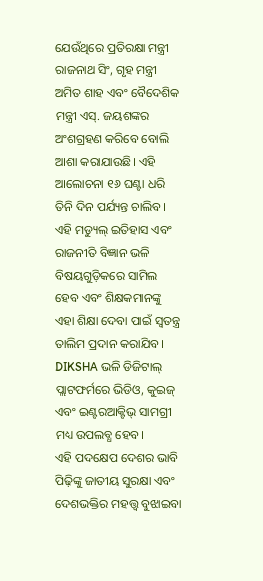ଯେଉଁଥିରେ ପ୍ରତିରକ୍ଷା ମନ୍ତ୍ରୀ ରାଜନାଥ ସିଂ, ଗୃହ ମନ୍ତ୍ରୀ ଅମିତ ଶାହ ଏବଂ ବୈଦେଶିକ ମନ୍ତ୍ରୀ ଏସ୍. ଜୟଶଙ୍କର ଅଂଶଗ୍ରହଣ କରିବେ ବୋଲି ଆଶା କରାଯାଉଛି। ଏହି ଆଲୋଚନା ୧୬ ଘଣ୍ଟା ଧରି ତିନି ଦିନ ପର୍ଯ୍ୟନ୍ତ ଚାଲିବ।
ଏହି ମଡ୍ୟୁଲ୍ ଇତିହାସ ଏବଂ ରାଜନୀତି ବିଜ୍ଞାନ ଭଳି ବିଷୟଗୁଡ଼ିକରେ ସାମିଲ ହେବ ଏବଂ ଶିକ୍ଷକମାନଙ୍କୁ ଏହା ଶିକ୍ଷା ଦେବା ପାଇଁ ସ୍ୱତନ୍ତ୍ର ତାଲିମ ପ୍ରଦାନ କରାଯିବ। DIKSHA ଭଳି ଡିଜିଟାଲ୍ ପ୍ଲାଟଫର୍ମରେ ଭିଡିଓ, କୁଇଜ୍ ଏବଂ ଇଣ୍ଟରଆକ୍ଟିଭ୍ ସାମଗ୍ରୀ ମଧ୍ୟ ଉପଲବ୍ଧ ହେବ।
ଏହି ପଦକ୍ଷେପ ଦେଶର ଭାବି ପିଢ଼ିଙ୍କୁ ଜାତୀୟ ସୁରକ୍ଷା ଏବଂ ଦେଶଭକ୍ତିର ମହତ୍ତ୍ୱ ବୁଝାଇବା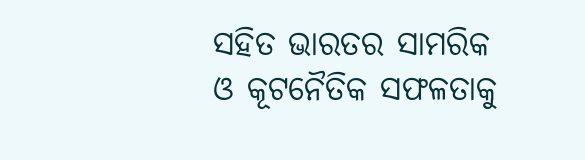ସହିତ ଭାରତର ସାମରିକ ଓ କୂଟନୈତିକ ସଫଳତାକୁ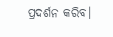ପ୍ରଦର୍ଶନ କରିବ।